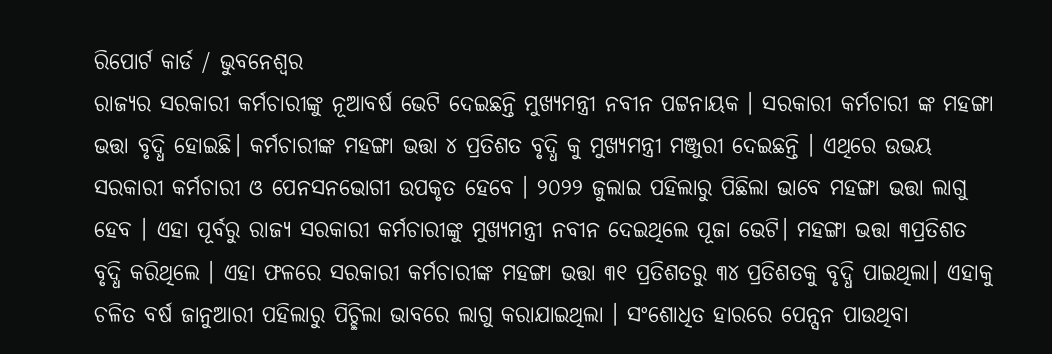ରିପୋର୍ଟ କାର୍ଡ / ଭୁବନେଶ୍ୱର
ରାଜ୍ୟର ସରକାରୀ କର୍ମଚାରୀଙ୍କୁ ନୂଆବର୍ଷ ଭେଟି ଦେଇଛନ୍ତି ମୁଖ୍ୟମନ୍ତ୍ରୀ ନବୀନ ପଟ୍ଟନାୟକ । ସରକାରୀ କର୍ମଚାରୀ ଙ୍କ ମହଙ୍ଗା ଭତ୍ତା ବୃଦ୍ଧି ହୋଇଛି। କର୍ମଚାରୀଙ୍କ ମହଙ୍ଗା ଭତ୍ତା ୪ ପ୍ରତିଶତ ବୃଦ୍ଧି କୁ ମୁଖ୍ୟମନ୍ତ୍ରୀ ମଞ୍ଜୁରୀ ଦେଇଛନ୍ତି । ଏଥିରେ ଉଭୟ ସରକାରୀ କର୍ମଚାରୀ ଓ ପେନସନଭୋଗୀ ଉପକୃତ ହେବେ । ୨୦୨୨ ଜୁଲାଇ ପହିଲାରୁ ପିଛିଲା ଭାବେ ମହଙ୍ଗା ଭତ୍ତା ଲାଗୁ ହେବ । ଏହା ପୂର୍ବରୁ ରାଜ୍ୟ ସରକାରୀ କର୍ମଚାରୀଙ୍କୁ ମୁଖ୍ୟମନ୍ତ୍ରୀ ନବୀନ ଦେଇଥିଲେ ପୂଜା ଭେଟି। ମହଙ୍ଗା ଭତ୍ତା ୩ପ୍ରତିଶତ ବୃଦ୍ଧି କରିଥିଲେ । ଏହା ଫଳରେ ସରକାରୀ କର୍ମଚାରୀଙ୍କ ମହଙ୍ଗା ଭତ୍ତା ୩୧ ପ୍ରତିଶତରୁ ୩୪ ପ୍ରତିଶତକୁ ବୃଦ୍ଧି ପାଇଥିଲା। ଏହାକୁ ଚଳିତ ବର୍ଷ ଜାନୁଆରୀ ପହିଲାରୁ ପିଚ୍ଛିଲା ଭାବରେ ଲାଗୁ କରାଯାଇଥିଲା । ସଂଶୋଧିତ ହାରରେ ପେନ୍ସନ ପାଉଥିବା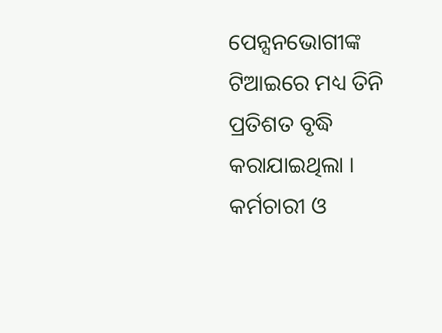ପେନ୍ସନଭୋଗୀଙ୍କ ଟିଆଇରେ ମଧ୍ୟ ତିନି ପ୍ରତିଶତ ବୃଦ୍ଧି କରାଯାଇଥିଲା । କର୍ମଚାରୀ ଓ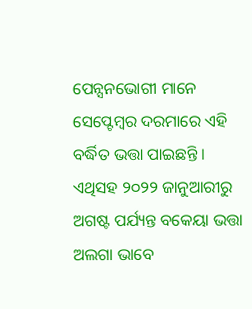ପେନ୍ସନଭୋଗୀ ମାନେ ସେପ୍ଟେମ୍ବର ଦରମାରେ ଏହି ବର୍ଦ୍ଧିତ ଭତ୍ତା ପାଇଛନ୍ତି । ଏଥିସହ ୨୦୨୨ ଜାନୁଆରୀରୁ ଅଗଷ୍ଟ ପର୍ଯ୍ୟନ୍ତ ବକେୟା ଭତ୍ତା ଅଲଗା ଭାବେ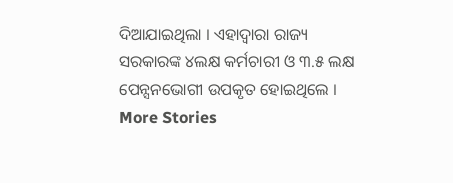ଦିଆଯାଇଥିଲା । ଏହାଦ୍ବାରା ରାଜ୍ୟ ସରକାରଙ୍କ ୪ଲକ୍ଷ କର୍ମଚାରୀ ଓ ୩.୫ ଲକ୍ଷ ପେନ୍ସନଭୋଗୀ ଉପକୃତ ହୋଇଥିଲେ ।
More Stories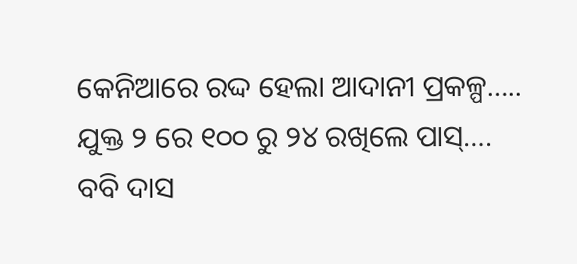କେନିଆରେ ରଦ୍ଦ ହେଲା ଆଦାନୀ ପ୍ରକଳ୍ପ…..
ଯୁକ୍ତ ୨ ରେ ୧୦୦ ରୁ ୨୪ ରଖିଲେ ପାସ୍….
ବବି ଦାସ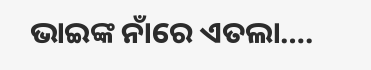ଭାଇଙ୍କ ନାଁରେ ଏତଲା….